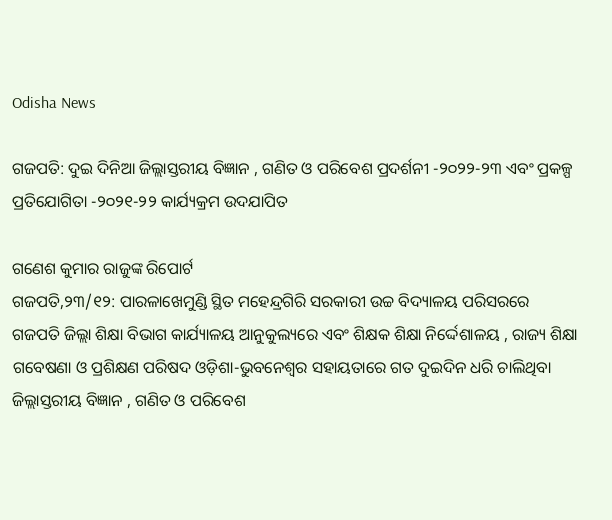Odisha News

ଗଜପତି: ଦୁଇ ଦିନିଆ ଜିଲ୍ଲାସ୍ତରୀୟ ବିଜ୍ଞାନ , ଗଣିତ ଓ ପରିବେଶ ପ୍ରଦର୍ଶନୀ -୨୦୨୨-୨୩ ଏବଂ ପ୍ରକଳ୍ପ ପ୍ରତିଯୋଗିତା -୨୦୨୧-୨୨ କାର୍ଯ୍ୟକ୍ରମ ଉଦଯାପିତ

ଗଣେଶ କୁମାର ରାଜୁଙ୍କ ରିପୋର୍ଟ
ଗଜପତି,୨୩/୧୨: ପାରଳାଖେମୁଣ୍ଡି ସ୍ଥିତ ମହେନ୍ଦ୍ରଗିରି ସରକାରୀ ଉଚ୍ଚ ବିଦ୍ୟାଳୟ ପରିସରରେ ଗଜପତି ଜିଲ୍ଲା ଶିକ୍ଷା ବିଭାଗ କାର୍ଯ୍ୟାଳୟ ଆନୁକୁଲ୍ୟରେ ଏବଂ ଶିକ୍ଷକ ଶିକ୍ଷା ନିର୍ଦ୍ଦେଶାଳୟ , ରାଜ୍ୟ ଶିକ୍ଷା ଗବେଷଣା ଓ ପ୍ରଶିକ୍ଷଣ ପରିଷଦ ଓଡ଼ିଶା-ଭୁବନେଶ୍ଵର ସହାୟତାରେ ଗତ ଦୁଇଦିନ ଧରି ଚାଲିଥିବା ଜିଲ୍ଲାସ୍ତରୀୟ ବିଜ୍ଞାନ , ଗଣିତ ଓ ପରିବେଶ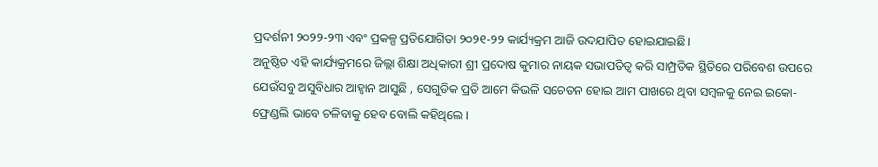ପ୍ରଦର୍ଶନୀ ୨୦୨୨-୨୩ ଏବଂ ପ୍ରକଳ୍ପ ପ୍ରତିଯୋଗିତା ୨୦୨୧-୨୨ କାର୍ଯ୍ୟକ୍ରମ ଆଜି ଉଦଯାପିତ ହୋଇଯାଇଛି।
ଅନୁଷ୍ଠିତ ଏହି କାର୍ଯ୍ୟକ୍ରମରେ ଜିଲ୍ଲା ଶିକ୍ଷା ଅଧିକାରୀ ଶ୍ରୀ ପ୍ରଦୋଷ କୁମାର ନାୟକ ସଭାପତିତ୍ବ କରି ସାମ୍ପ୍ରତିକ ସ୍ଥିତିରେ ପରିବେଶ ଉପରେ ଯେଉଁସବୁ ଅସୁବିଧାର ଆହ୍ବାନ ଆସୁଛି , ସେଗୁଡିକ ପ୍ରତି ଆମେ କିଭଳି ସଚେତନ ହୋଇ ଆମ ପାଖରେ ଥିବା ସମ୍ବଳକୁ ନେଇ ଇକୋ-ଫ୍ରେଣ୍ଡଲି ଭାବେ ଚଳିବାକୁ ହେବ ବୋଲି କହିଥିଲେ ।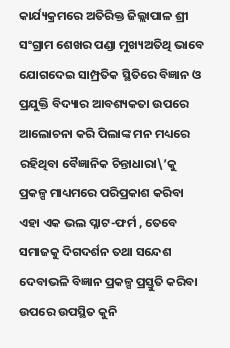କାର୍ଯ୍ୟକ୍ରମରେ ଅତିରିକ୍ତ ଜିଲ୍ଲାପାଳ ଶ୍ରୀ ସଂଗ୍ରାମ ଶେଖର ପଣ୍ଡା ମୁଖ୍ୟଅତିଥି ଭାବେ ଯୋଗଦେଇ ସାମ୍ପ୍ରତିକ ସ୍ଥିତିରେ ବିଜ୍ଞାନ ଓ ପ୍ରଯୁକ୍ତି ବିଦ୍ୟାର ଆବଶ୍ୟକତା ଉପରେ ଆଲୋଚନା କରି ପିଲାଙ୍କ ମନ ମଧ୍ୟରେ ରହିଥିବା ବୈଜ୍ଞାନିକ ଚିନ୍ତାଧାରା\’କୁ ପ୍ରକଳ୍ପ ମାଧ୍ୟମରେ ପରିପ୍ରକାଶ କରିବା ଏହା ଏକ ଭଲ ପ୍ଳାଟ-ଫର୍ମ , ତେବେ ସମାଜକୁ ଦିଗଦର୍ଶନ ତଥା ସନ୍ଦେଶ ଦେବାଭଳି ବିଜ୍ଞାନ ପ୍ରକଳ୍ପ ପ୍ରସ୍ତୁତି କରିବା ଉପରେ ଉପସ୍ଥିତ କୁନି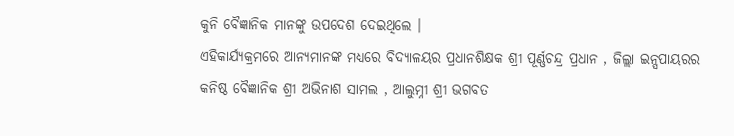କୁନି ବୈଜ୍ଞାନିକ ମାନଙ୍କୁ ଉପଦେଶ ଦେଇଥିଲେ ।
ଏହିକାର୍ଯ୍ୟକ୍ରମରେ ଆନ୍ୟମାନଙ୍କ ମଧ୍ୟରେ ବିଦ୍ୟାଳୟର ପ୍ରଧାନଶିକ୍ଷକ ଶ୍ରୀ ପୂର୍ଣ୍ଣଚନ୍ଦ୍ର ପ୍ରଧାନ , ଜିଲ୍ଲା ଇନ୍ସପାୟରର କନିଷ୍ଠ ବୈଜ୍ଞାନିକ ଶ୍ରୀ ଅଭିନାଶ ସାମଲ , ଆଲୁମ୍ନୀ ଶ୍ରୀ ଭଗବତ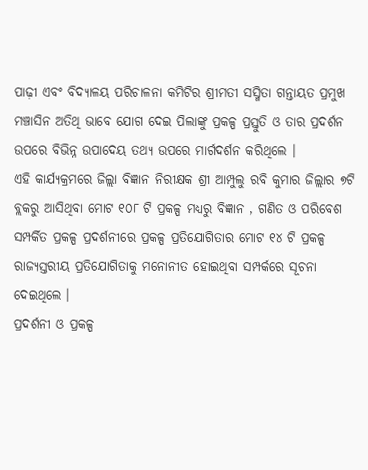ପାଢ଼ୀ ଏବଂ ବିଦ୍ୟାଳୟ ପରିଚାଳନା କମିଟିର ଶ୍ରୀମତୀ ସସ୍ମିତା ଗନ୍ତାୟତ ପ୍ରମୁଖ ମଞ୍ଚାସିନ ଅତିଥି ଭାବେ ଯୋଗ ଦେଇ ପିଲାଙ୍କୁ ପ୍ରକଳ୍ପ ପ୍ରସ୍ତୁତି ଓ ତାର ପ୍ରଦର୍ଶନ ଉପରେ ବିଭିନ୍ନ ଉପାଦେୟ ତଥ୍ୟ ଉପରେ ମାର୍ଗଦର୍ଶନ କରିଥିଲେ ।
ଏହି କାର୍ଯ୍ୟକ୍ରମରେ ଜିଲ୍ଲା ବିଜ୍ଞାନ ନିରୀକ୍ଷକ ଶ୍ରୀ ଆମ୍ପୁଲୁ ରବି କୁମାର ଜିଲ୍ଲାର ୭ଟି ବ୍ଲକରୁ ଆସିଥିବା ମୋଟ ୧୦୮ ଟି ପ୍ରକଳ୍ପ ମଧ୍ୟରୁ ବିଜ୍ଞାନ , ଗଣିତ ଓ ପରିବେଶ ସମ୍ପର୍କିତ ପ୍ରକଳ୍ପ ପ୍ରଦର୍ଶନୀରେ ପ୍ରକଳ୍ପ ପ୍ରତିଯୋଗିତାର ମୋଟ ୧୪ ଟି ପ୍ରକଳ୍ପ ରାଜ୍ୟସ୍ତରୀୟ ପ୍ରତିଯୋଗିତାକୁ ମନୋନୀତ ହୋଇଥିବା ସମ୍ପର୍କରେ ସୂଚନା ଦେଇଥିଲେ ।
ପ୍ରଦର୍ଶନୀ ଓ ପ୍ରକଳ୍ପ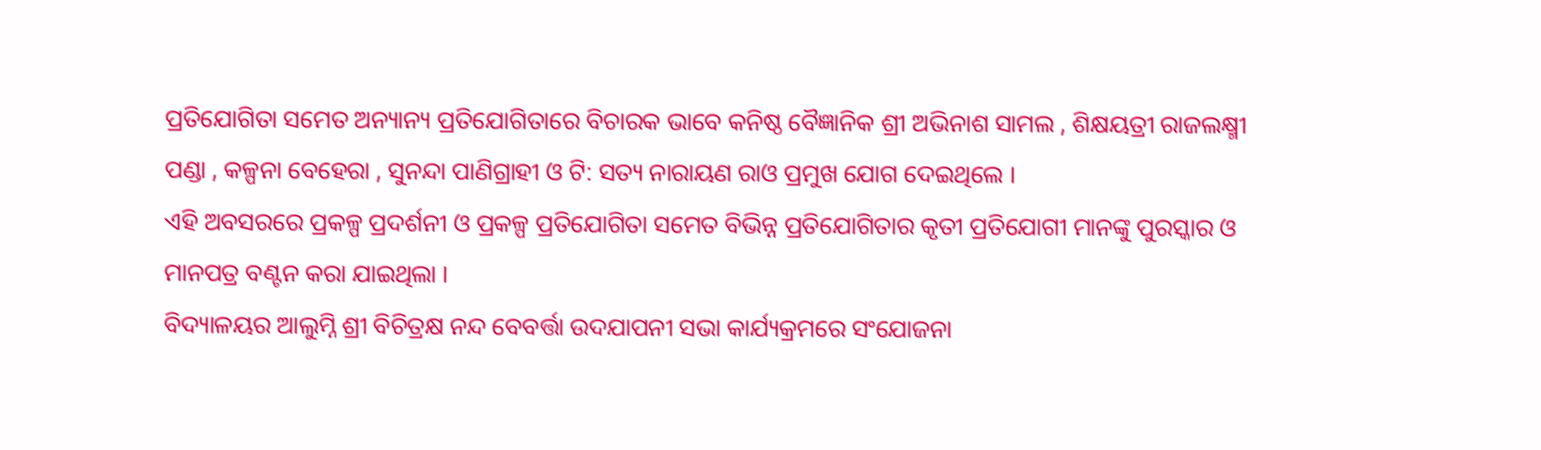ପ୍ରତିଯୋଗିତା ସମେତ ଅନ୍ୟାନ୍ୟ ପ୍ରତିଯୋଗିତାରେ ବିଚାରକ ଭାବେ କନିଷ୍ଠ ବୈଜ୍ଞାନିକ ଶ୍ରୀ ଅଭିନାଶ ସାମଲ , ଶିକ୍ଷୟତ୍ରୀ ରାଜଲକ୍ଷ୍ମୀ ପଣ୍ଡା , କଳ୍ପନା ବେହେରା , ସୁନନ୍ଦା ପାଣିଗ୍ରାହୀ ଓ ଟି: ସତ୍ୟ ନାରାୟଣ ରାଓ ପ୍ରମୁଖ ଯୋଗ ଦେଇଥିଲେ ।
ଏହି ଅବସରରେ ପ୍ରକଳ୍ପ ପ୍ରଦର୍ଶନୀ ଓ ପ୍ରକଳ୍ପ ପ୍ରତିଯୋଗିତା ସମେତ ବିଭିନ୍ନ ପ୍ରତିଯୋଗିତାର କୃତୀ ପ୍ରତିଯୋଗୀ ମାନଙ୍କୁ ପୁରସ୍କାର ଓ ମାନପତ୍ର ବଣ୍ଟନ କରା ଯାଇଥିଲା ।
ବିଦ୍ୟାଳୟର ଆଲୁମ୍ନି ଶ୍ରୀ ବିଚିତ୍ରକ୍ଷ ନନ୍ଦ ବେବର୍ତ୍ତା ଉଦଯାପନୀ ସଭା କାର୍ଯ୍ୟକ୍ରମରେ ସଂଯୋଜନା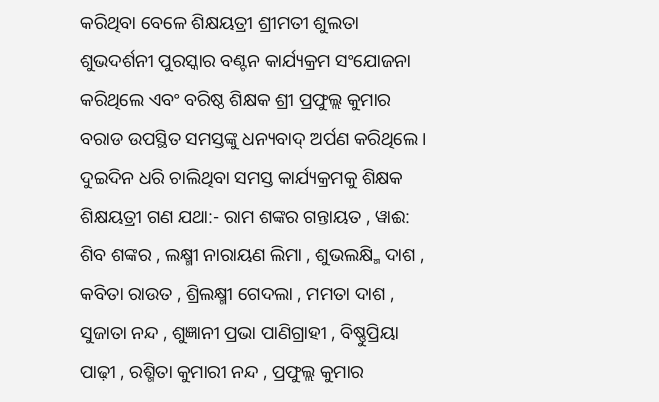କରିଥିବା ବେଳେ ଶିକ୍ଷୟତ୍ରୀ ଶ୍ରୀମତୀ ଶୁଲତା ଶୁଭଦର୍ଶନୀ ପୁରସ୍କାର ବଣ୍ଟନ କାର୍ଯ୍ୟକ୍ରମ ସଂଯୋଜନା କରିଥିଲେ ଏବଂ ବରିଷ୍ଠ ଶିକ୍ଷକ ଶ୍ରୀ ପ୍ରଫୁଲ୍ଲ କୁମାର ବରାଡ ଉପସ୍ଥିତ ସମସ୍ତଙ୍କୁ ଧନ୍ୟବାଦ୍ ଅର୍ପଣ କରିଥିଲେ ।
ଦୁଇଦିନ ଧରି ଚାଲିଥିବା ସମସ୍ତ କାର୍ଯ୍ୟକ୍ରମକୁ ଶିକ୍ଷକ ଶିକ୍ଷୟତ୍ରୀ ଗଣ ଯଥା:- ରାମ ଶଙ୍କର ଗନ୍ତାୟତ , ୱାଈ: ଶିବ ଶଙ୍କର , ଲକ୍ଷ୍ମୀ ନାରାୟଣ ଲିମା , ଶୁଭଲକ୍ଷ୍ମି ଦାଶ , କବିତା ରାଉତ , ଶ୍ରିଲକ୍ଷ୍ମୀ ଗେଦଲା , ମମତା ଦାଶ , ସୁଜାତା ନନ୍ଦ , ଶୁଜ୍ଞାନୀ ପ୍ରଭା ପାଣିଗ୍ରାହୀ , ବିଷ୍ଣୁପ୍ରିୟା ପାଢ଼ୀ , ରଶ୍ମିତା କୁମାରୀ ନନ୍ଦ , ପ୍ରଫୁଲ୍ଲ କୁମାର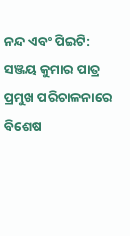ନନ୍ଦ ଏବଂ ପିଇଟି: ସଞ୍ଜୟ କୁମାର ପାତ୍ର ପ୍ରମୁଖ ପରିଚାଳନାରେ ବିଶେଷ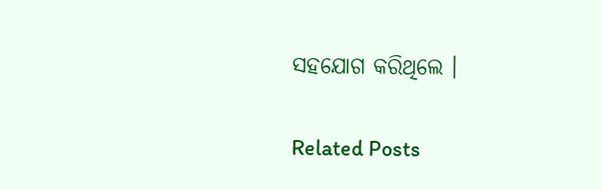ସହଯୋଗ କରିଥିଲେ ।

Related Posts